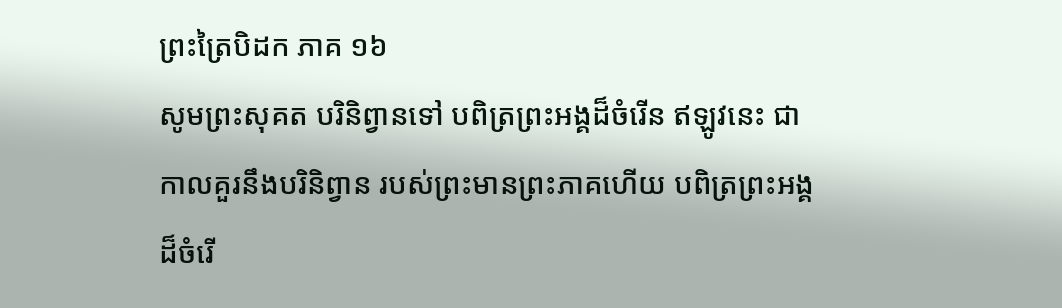ព្រះត្រៃបិដក ភាគ ១៦
សូមព្រះសុគត បរិនិព្វានទៅ បពិត្រព្រះអង្គដ៏ចំរើន ឥឡូវនេះ ជាកាលគួរនឹងបរិនិព្វាន របស់ព្រះមានព្រះភាគហើយ បពិត្រព្រះអង្គដ៏ចំរើ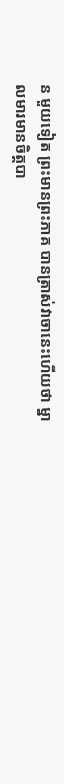ន មួយទៀត ព្រះមានព្រះភាគ បានត្រាស់វាចានេះហើយថា ម្នាលមារមានចិត្តបា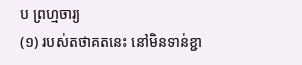ប ព្រហ្មចារ្យ
(១) របស់តថាគតនេះ នៅមិនទាន់ខ្ជា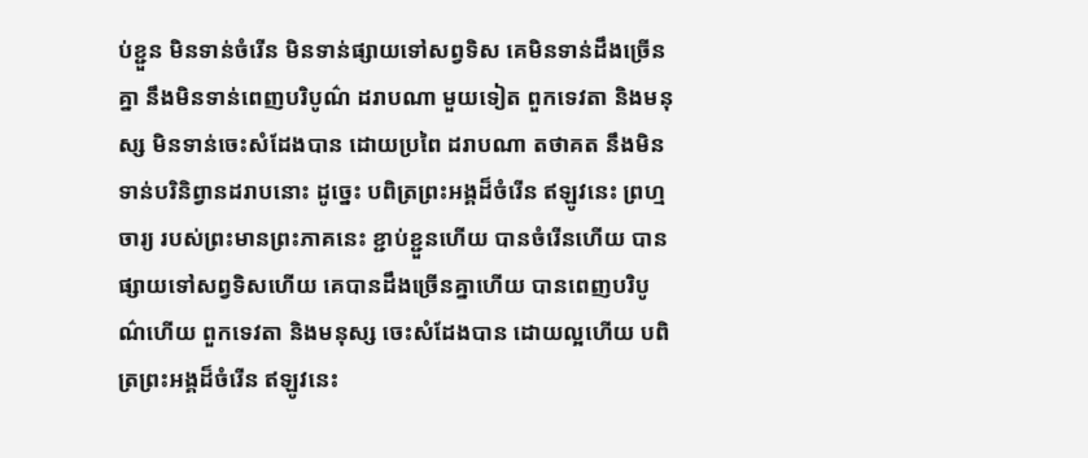ប់ខ្ជួន មិនទាន់ចំរើន មិនទាន់ផ្សាយទៅសព្វទិស គេមិនទាន់ដឹងច្រើនគ្នា នឹងមិនទាន់ពេញបរិបូណ៌ ដរាបណា មួយទៀត ពួកទេវតា និងមនុស្ស មិនទាន់ចេះសំដែងបាន ដោយប្រពៃ ដរាបណា តថាគត នឹងមិនទាន់បរិនិព្វានដរាបនោះ ដូច្នេះ បពិត្រព្រះអង្គដ៏ចំរើន ឥឡូវនេះ ព្រហ្មចារ្យ របស់ព្រះមានព្រះភាគនេះ ខ្ជាប់ខ្ជួនហើយ បានចំរើនហើយ បានផ្សាយទៅសព្វទិសហើយ គេបានដឹងច្រើនគ្នាហើយ បានពេញបរិបូណ៌ហើយ ពួកទេវតា និងមនុស្ស ចេះសំដែងបាន ដោយល្អហើយ បពិត្រព្រះអង្គដ៏ចំរើន ឥឡូវនេះ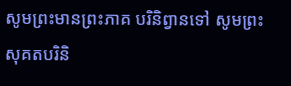សូមព្រះមានព្រះភាគ បរិនិព្វានទៅ សូមព្រះសុគតបរិនិ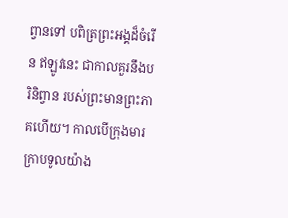ព្វានទៅ បពិត្រព្រះអង្គដ៏ចំរើន ឥឡូវនេះ ជាកាលគួរនឹងបរិនិព្វាន របស់ព្រះមានព្រះភាគហើយ។ កាលបើក្រុងមារ ក្រាបទូលយ៉ាង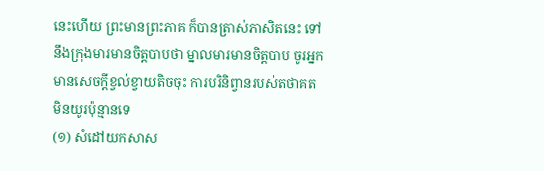នេះហើយ ព្រះមានព្រះភាគ ក៏បានត្រាស់ភាសិតនេះ ទៅនឹងក្រុងមារមានចិត្តបាបថា ម្នាលមារមានចិត្តបាប ចូរអ្នកមានសេចក្តីខ្វល់ខ្វាយតិចចុះ ការបរិនិព្វានរបស់តថាគត មិនយូរប៉ុន្មានទេ
(១) សំដៅយកសាស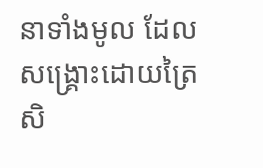នាទាំងមូល ដែលសង្គ្រោះដោយត្រៃសិ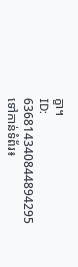ក្ខា។
ID: 636814340844894295
ទៅកាន់ទំព័រ៖